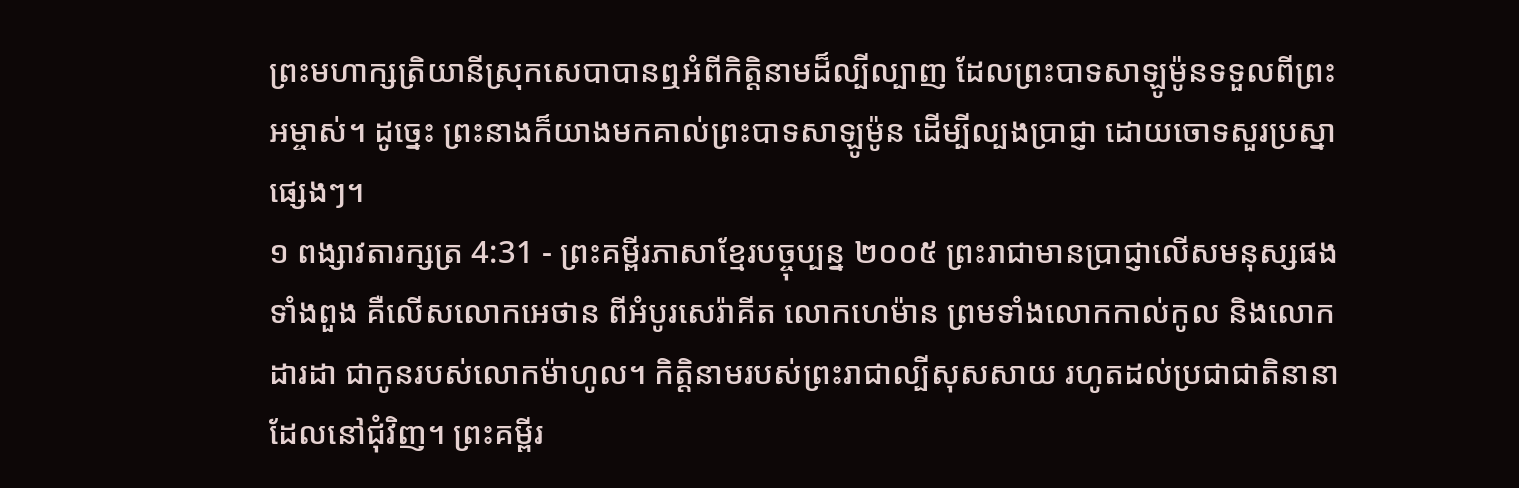ព្រះមហាក្សត្រិយានីស្រុកសេបាបានឮអំពីកិត្តិនាមដ៏ល្បីល្បាញ ដែលព្រះបាទសាឡូម៉ូនទទួលពីព្រះអម្ចាស់។ ដូច្នេះ ព្រះនាងក៏យាងមកគាល់ព្រះបាទសាឡូម៉ូន ដើម្បីល្បងប្រាជ្ញា ដោយចោទសួរប្រស្នាផ្សេងៗ។
១ ពង្សាវតារក្សត្រ 4:31 - ព្រះគម្ពីរភាសាខ្មែរបច្ចុប្បន្ន ២០០៥ ព្រះរាជាមានប្រាជ្ញាលើសមនុស្សផងទាំងពួង គឺលើសលោកអេថាន ពីអំបូរសេរ៉ាគីត លោកហេម៉ាន ព្រមទាំងលោកកាល់កូល និងលោកដារដា ជាកូនរបស់លោកម៉ាហូល។ កិត្តិនាមរបស់ព្រះរាជាល្បីសុសសាយ រហូតដល់ប្រជាជាតិនានាដែលនៅជុំវិញ។ ព្រះគម្ពីរ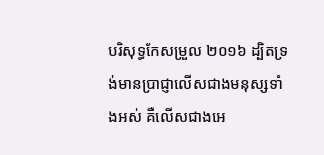បរិសុទ្ធកែសម្រួល ២០១៦ ដ្បិតទ្រង់មានប្រាជ្ញាលើសជាងមនុស្សទាំងអស់ គឺលើសជាងអេ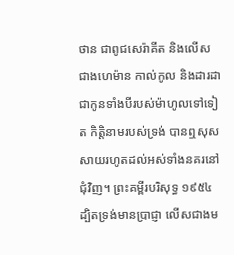ថាន ជាពូជសេរ៉ាគីត និងលើសជាងហេម៉ាន កាល់កូល និងដារដា ជាកូនទាំងបីរបស់ម៉ាហូលទៅទៀត កិត្តិនាមរបស់ទ្រង់ បានឮសុសសាយរហូតដល់អស់ទាំងនគរនៅជុំវិញ។ ព្រះគម្ពីរបរិសុទ្ធ ១៩៥៤ ដ្បិតទ្រង់មានប្រាជ្ញា លើសជាងម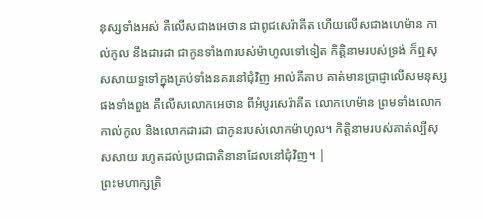នុស្សទាំងអស់ គឺលើសជាងអេថាន ជាពូជសេរ៉ាគីត ហើយលើសជាងហេម៉ាន កាល់កូល នឹងដារដា ជាកូនទាំង៣របស់ម៉ាហូលទៅទៀត កិត្តិនាមរបស់ទ្រង់ ក៏ឮសុសសាយទួទៅក្នុងគ្រប់ទាំងនគរនៅជុំវិញ អាល់គីតាប គាត់មានប្រាជ្ញាលើសមនុស្សផងទាំងពួង គឺលើសលោកអេថាន ពីអំបូរសេរ៉ាគីត លោកហេម៉ាន ព្រមទាំងលោកកាល់កូល និងលោកដារដា ជាកូនរបស់លោកម៉ាហូល។ កិត្តិនាមរបស់គាត់ល្បីសុសសាយ រហូតដល់ប្រជាជាតិនានាដែលនៅជុំវិញ។ |
ព្រះមហាក្សត្រិ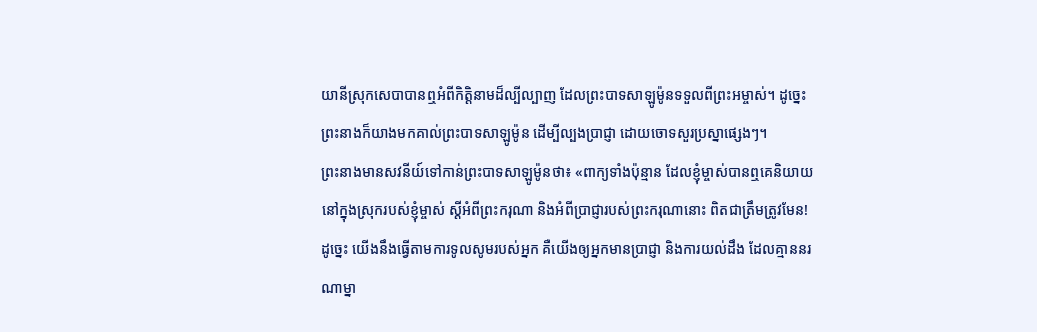យានីស្រុកសេបាបានឮអំពីកិត្តិនាមដ៏ល្បីល្បាញ ដែលព្រះបាទសាឡូម៉ូនទទួលពីព្រះអម្ចាស់។ ដូច្នេះ ព្រះនាងក៏យាងមកគាល់ព្រះបាទសាឡូម៉ូន ដើម្បីល្បងប្រាជ្ញា ដោយចោទសួរប្រស្នាផ្សេងៗ។
ព្រះនាងមានសវនីយ៍ទៅកាន់ព្រះបាទសាឡូម៉ូនថា៖ «ពាក្យទាំងប៉ុន្មាន ដែលខ្ញុំម្ចាស់បានឮគេនិយាយនៅក្នុងស្រុករបស់ខ្ញុំម្ចាស់ ស្ដីអំពីព្រះករុណា និងអំពីប្រាជ្ញារបស់ព្រះករុណានោះ ពិតជាត្រឹមត្រូវមែន!
ដូច្នេះ យើងនឹងធ្វើតាមការទូលសូមរបស់អ្នក គឺយើងឲ្យអ្នកមានប្រាជ្ញា និងការយល់ដឹង ដែលគ្មាននរណាម្នា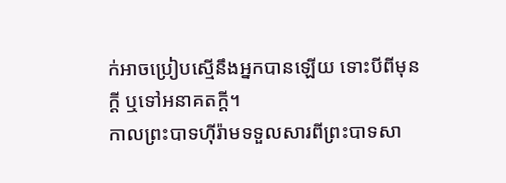ក់អាចប្រៀបស្មើនឹងអ្នកបានឡើយ ទោះបីពីមុនក្ដី ឬទៅអនាគតក្ដី។
កាលព្រះបាទហ៊ីរ៉ាមទទួលសារពីព្រះបាទសា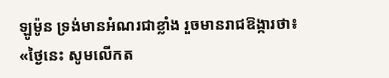ឡូម៉ូន ទ្រង់មានអំណរជាខ្លាំង រួចមានរាជឱង្ការថា៖ «ថ្ងៃនេះ សូមលើកត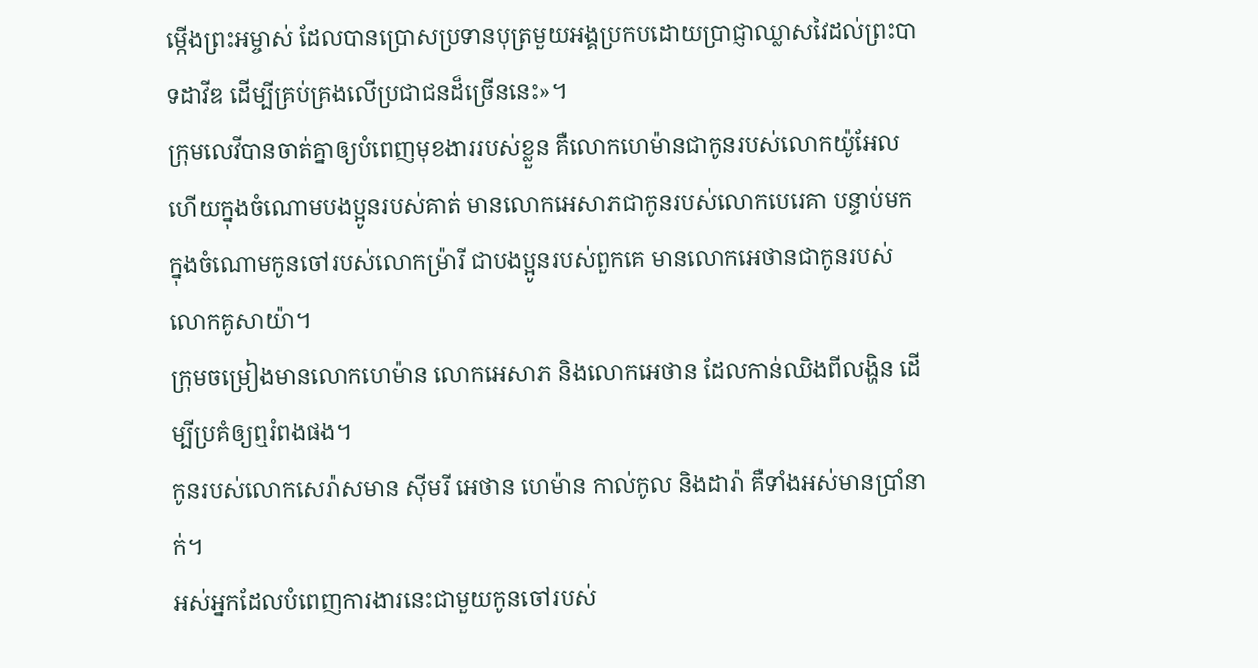ម្កើងព្រះអម្ចាស់ ដែលបានប្រោសប្រទានបុត្រមួយអង្គប្រកបដោយប្រាជ្ញាឈ្លាសវៃដល់ព្រះបាទដាវីឌ ដើម្បីគ្រប់គ្រងលើប្រជាជនដ៏ច្រើននេះ»។
ក្រុមលេវីបានចាត់គ្នាឲ្យបំពេញមុខងាររបស់ខ្លួន គឺលោកហេម៉ានជាកូនរបស់លោកយ៉ូអែល ហើយក្នុងចំណោមបងប្អូនរបស់គាត់ មានលោកអេសាភជាកូនរបស់លោកបេរេគា បន្ទាប់មក ក្នុងចំណោមកូនចៅរបស់លោកម៉្រារី ជាបងប្អូនរបស់ពួកគេ មានលោកអេថានជាកូនរបស់លោកគូសាយ៉ា។
ក្រុមចម្រៀងមានលោកហេម៉ាន លោកអេសាភ និងលោកអេថាន ដែលកាន់ឈិងពីលង្ហិន ដើម្បីប្រគំឲ្យឮរំពងផង។
កូនរបស់លោកសេរ៉ាសមាន ស៊ីមរី អេថាន ហេម៉ាន កាល់កូល និងដារ៉ា គឺទាំងអស់មានប្រាំនាក់។
អស់អ្នកដែលបំពេញការងារនេះជាមួយកូនចៅរបស់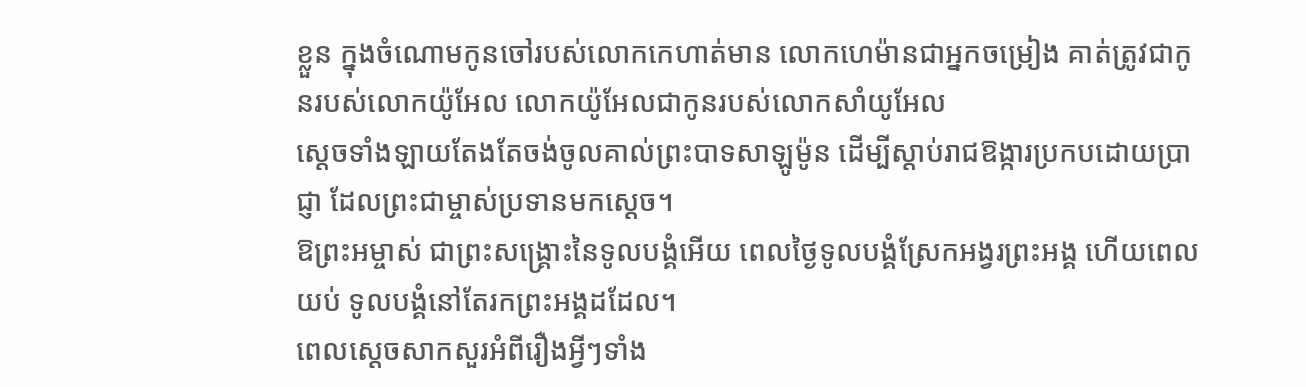ខ្លួន ក្នុងចំណោមកូនចៅរបស់លោកកេហាត់មាន លោកហេម៉ានជាអ្នកចម្រៀង គាត់ត្រូវជាកូនរបស់លោកយ៉ូអែល លោកយ៉ូអែលជាកូនរបស់លោកសាំយូអែល
ស្ដេចទាំងឡាយតែងតែចង់ចូលគាល់ព្រះបាទសាឡូម៉ូន ដើម្បីស្ដាប់រាជឱង្ការប្រកបដោយប្រាជ្ញា ដែលព្រះជាម្ចាស់ប្រទានមកស្ដេច។
ឱព្រះអម្ចាស់ ជាព្រះសង្គ្រោះនៃទូលបង្គំអើយ ពេលថ្ងៃទូលបង្គំស្រែកអង្វរព្រះអង្គ ហើយពេលយប់ ទូលបង្គំនៅតែរកព្រះអង្គដដែល។
ពេលស្ដេចសាកសួរអំពីរឿងអ្វីៗទាំង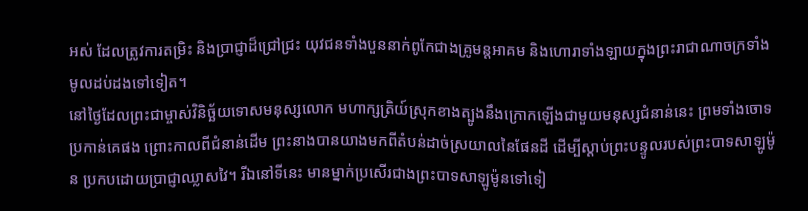អស់ ដែលត្រូវការតម្រិះ និងប្រាជ្ញាដ៏ជ្រៅជ្រះ យុវជនទាំងបួននាក់ពូកែជាងគ្រូមន្តអាគម និងហោរាទាំងឡាយក្នុងព្រះរាជាណាចក្រទាំងមូលដប់ដងទៅទៀត។
នៅថ្ងៃដែលព្រះជាម្ចាស់វិនិច្ឆ័យទោសមនុស្សលោក មហាក្សត្រិយ៍ស្រុកខាងត្បូងនឹងក្រោកឡើងជាមួយមនុស្សជំនាន់នេះ ព្រមទាំងចោទប្រកាន់គេផង ព្រោះកាលពីជំនាន់ដើម ព្រះនាងបានយាងមកពីតំបន់ដាច់ស្រយាលនៃផែនដី ដើម្បីស្ដាប់ព្រះបន្ទូលរបស់ព្រះបាទសាឡូម៉ូន ប្រកបដោយប្រាជ្ញាឈ្លាសវៃ។ រីឯនៅទីនេះ មានម្នាក់ប្រសើរជាងព្រះបាទសាឡូម៉ូនទៅទៀ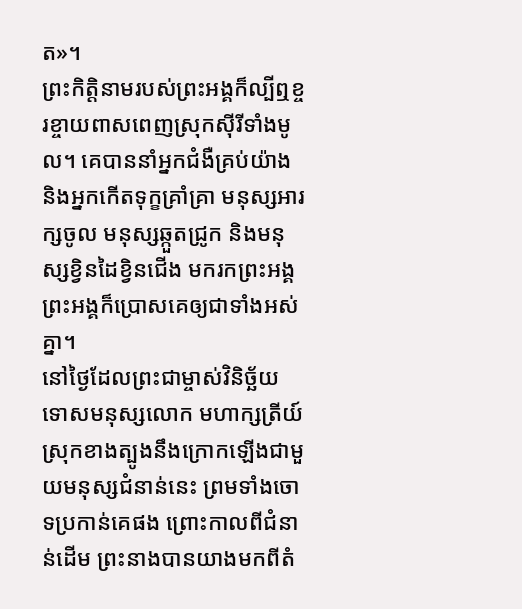ត»។
ព្រះកិត្តិនាមរបស់ព្រះអង្គក៏ល្បីឮខ្ចរខ្ចាយពាសពេញស្រុកស៊ីរីទាំងមូល។ គេបាននាំអ្នកជំងឺគ្រប់យ៉ាង និងអ្នកកើតទុក្ខគ្រាំគ្រា មនុស្សអារក្សចូល មនុស្សឆ្កួតជ្រូក និងមនុស្សខ្វិនដៃខ្វិនជើង មករកព្រះអង្គ ព្រះអង្គក៏ប្រោសគេឲ្យជាទាំងអស់គ្នា។
នៅថ្ងៃដែលព្រះជាម្ចាស់វិនិច្ឆ័យទោសមនុស្សលោក មហាក្សត្រីយ៍ស្រុកខាងត្បូងនឹងក្រោកឡើងជាមួយមនុស្សជំនាន់នេះ ព្រមទាំងចោទប្រកាន់គេផង ព្រោះកាលពីជំនាន់ដើម ព្រះនាងបានយាងមកពីតំ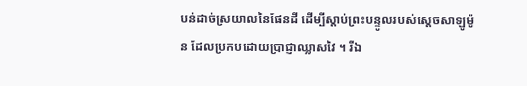បន់ដាច់ស្រយាលនៃផែនដី ដើម្បីស្ដាប់ព្រះបន្ទូលរបស់ស្ដេចសាឡូម៉ូន ដែលប្រកបដោយប្រាជ្ញាឈ្លាសវៃ ។ រីឯ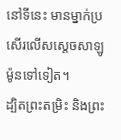នៅទីនេះ មានម្នាក់ប្រសើរលើសស្ដេចសាឡូម៉ូនទៅទៀត។
ដ្បិតព្រះតម្រិះ និងព្រះ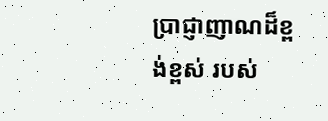ប្រាជ្ញាញាណដ៏ខ្ពង់ខ្ពស់ របស់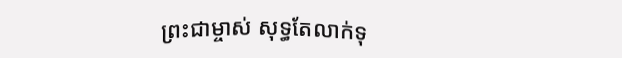ព្រះជាម្ចាស់ សុទ្ធតែលាក់ទុ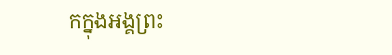កក្នុងអង្គព្រះ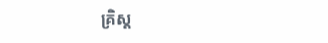គ្រិស្ត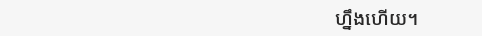ហ្នឹងហើយ។